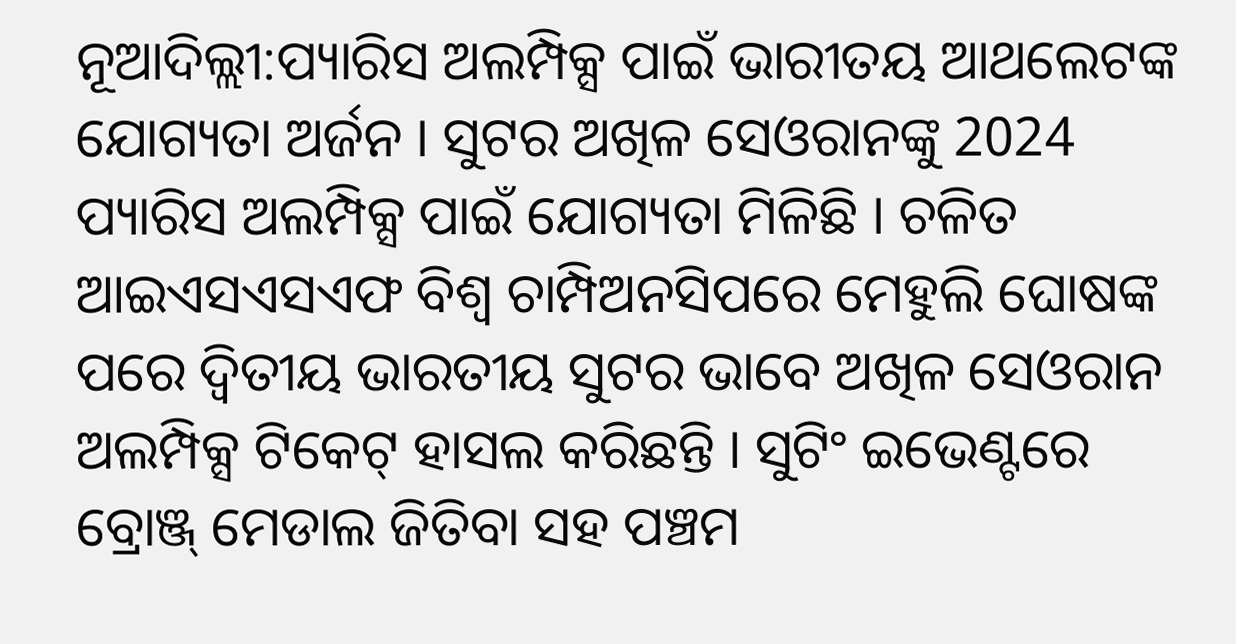ନୂଆଦିଲ୍ଲୀ:ପ୍ୟାରିସ ଅଲମ୍ପିକ୍ସ ପାଇଁ ଭାରୀତୟ ଆଥଲେଟଙ୍କ ଯୋଗ୍ୟତା ଅର୍ଜନ । ସୁଟର ଅଖିଳ ସେଓରାନଙ୍କୁ 2024 ପ୍ୟାରିସ ଅଲମ୍ପିକ୍ସ ପାଇଁ ଯୋଗ୍ୟତା ମିଳିଛି । ଚଳିତ ଆଇଏସଏସଏଫ ବିଶ୍ବ ଚାମ୍ପିଅନସିପରେ ମେହୁଲି ଘୋଷଙ୍କ ପରେ ଦ୍ବିତୀୟ ଭାରତୀୟ ସୁଟର ଭାବେ ଅଖିଳ ସେଓରାନ ଅଲମ୍ପିକ୍ସ ଟିକେଟ୍ ହାସଲ କରିଛନ୍ତି । ସୁଟିଂ ଇଭେଣ୍ଟରେ ବ୍ରୋଞ୍ଜ୍ ମେଡାଲ ଜିତିବା ସହ ପଞ୍ଚମ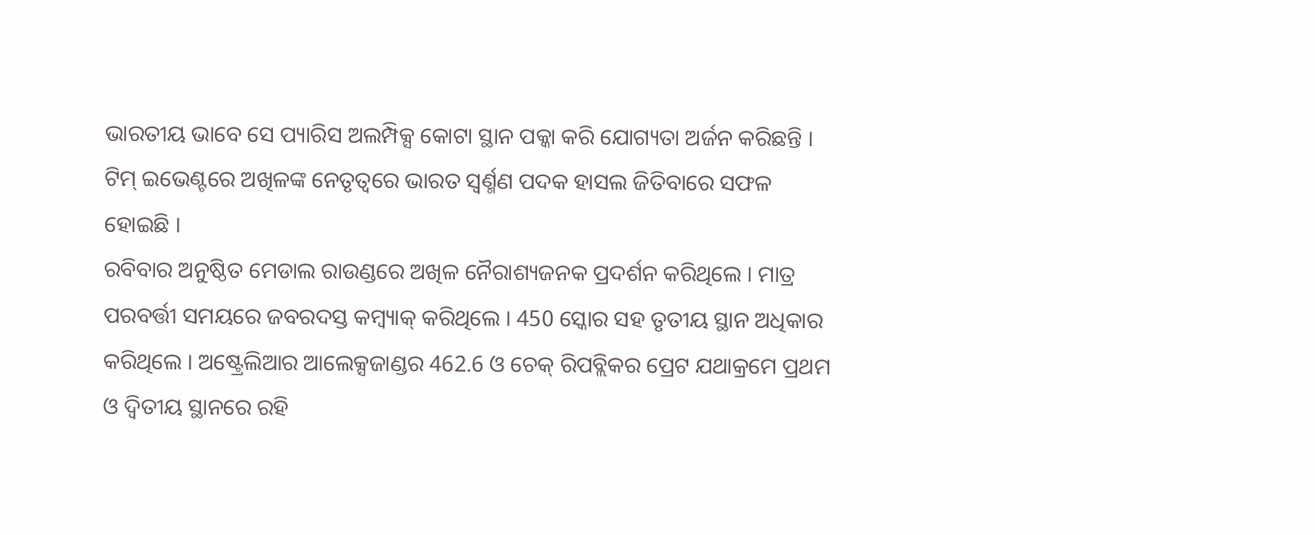ଭାରତୀୟ ଭାବେ ସେ ପ୍ୟାରିସ ଅଲମ୍ପିକ୍ସ କୋଟା ସ୍ଥାନ ପକ୍କା କରି ଯୋଗ୍ୟତା ଅର୍ଜନ କରିଛନ୍ତି । ଟିମ୍ ଇଭେଣ୍ଟରେ ଅଖିଳଙ୍କ ନେତୃତ୍ବରେ ଭାରତ ସ୍ବର୍ଣ୍ମଣ ପଦକ ହାସଲ ଜିତିବାରେ ସଫଳ ହୋଇଛି ।
ରବିବାର ଅନୁଷ୍ଠିତ ମେଡାଲ ରାଉଣ୍ଡରେ ଅଖିଳ ନୈରାଶ୍ୟଜନକ ପ୍ରଦର୍ଶନ କରିଥିଲେ । ମାତ୍ର ପରବର୍ତ୍ତୀ ସମୟରେ ଜବରଦସ୍ତ କମ୍ବ୍ୟାକ୍ କରିଥିଲେ । 450 ସ୍କୋର ସହ ତୃତୀୟ ସ୍ଥାନ ଅଧିକାର କରିଥିଲେ । ଅଷ୍ଟ୍ରେଲିଆର ଆଲେକ୍ସଜାଣ୍ଡର 462.6 ଓ ଚେକ୍ ରିପବ୍ଲିକର ପ୍ରେଟ ଯଥାକ୍ରମେ ପ୍ରଥମ ଓ ଦ୍ବିତୀୟ ସ୍ଥାନରେ ରହି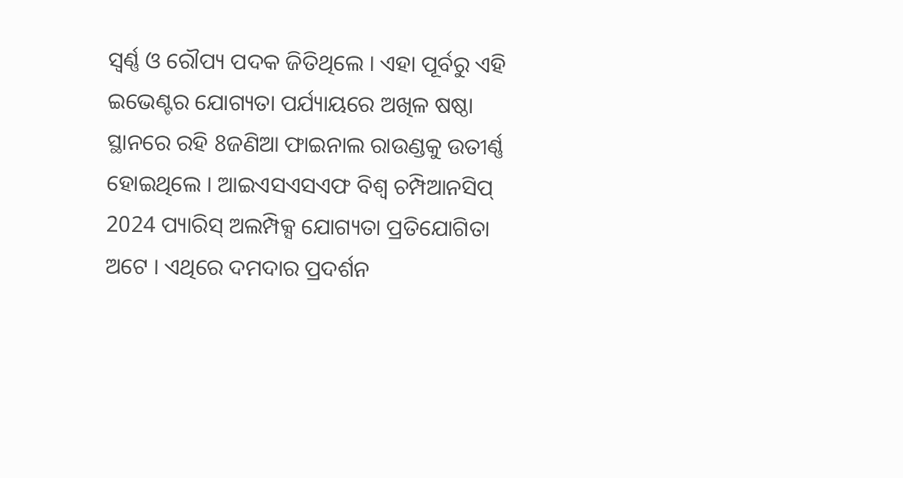ସ୍ବର୍ଣ୍ଣ ଓ ରୌପ୍ୟ ପଦକ ଜିତିଥିଲେ । ଏହା ପୂର୍ବରୁ ଏହି ଇଭେଣ୍ଟର ଯୋଗ୍ୟତା ପର୍ଯ୍ୟାୟରେ ଅଖିଳ ଷଷ୍ଠା ସ୍ଥାନରେ ରହି 8ଜଣିଆ ଫାଇନାଲ ରାଉଣ୍ଡକୁ ଉତୀର୍ଣ୍ଣ ହୋଇଥିଲେ । ଆଇଏସଏସଏଫ ବିଶ୍ବ ଚମ୍ପିଆନସିପ୍ 2024 ପ୍ୟାରିସ୍ ଅଲମ୍ପିକ୍ସ ଯୋଗ୍ୟତା ପ୍ରତିଯୋଗିତା ଅଟେ । ଏଥିରେ ଦମଦାର ପ୍ରଦର୍ଶନ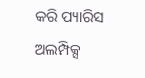କରି ପ୍ୟାରିସ ଅଲମ୍ପିକ୍ସ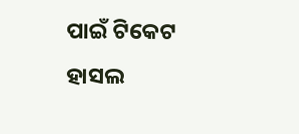ପାଇଁ ଟିକେଟ ହାସଲ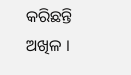କରିଛନ୍ତି ଅଖିଳ ।